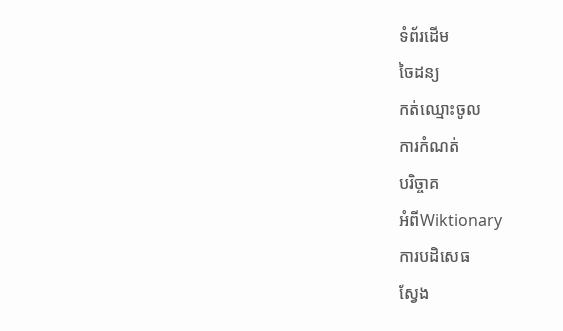ទំព័រដើម
ចៃដន្យ
កត់ឈ្មោះចូល
ការកំណត់
បរិច្ចាគ
អំពីWiktionary
ការបដិសេធ
ស្វែង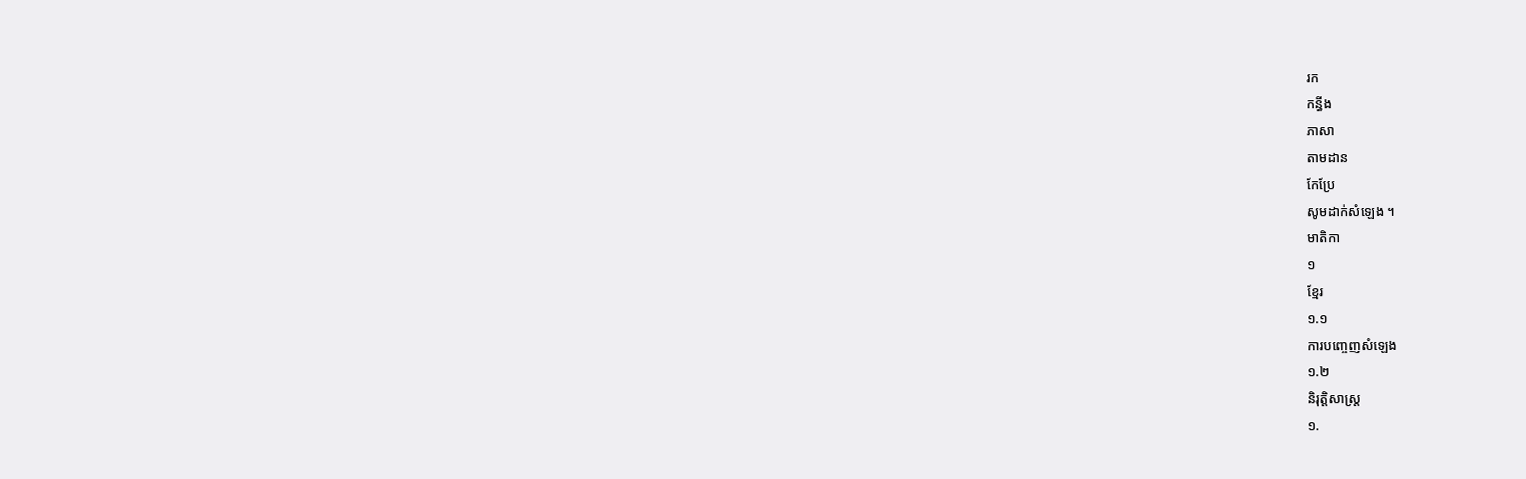រក
កន្ធីង
ភាសា
តាមដាន
កែប្រែ
សូមដាក់សំឡេង ។
មាតិកា
១
ខ្មែរ
១.១
ការបញ្ចេញសំឡេង
១.២
និរុត្តិសាស្ត្រ
១.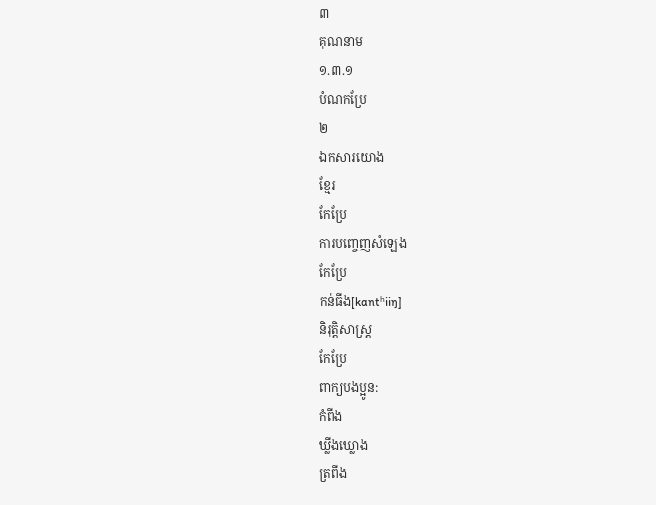៣
គុណនាម
១.៣.១
បំណកប្រែ
២
ឯកសារយោង
ខ្មែរ
កែប្រែ
ការបញ្ចេញសំឡេង
កែប្រែ
កន់ធីង[kɑntʰiiŋ]
និរុត្តិសាស្ត្រ
កែប្រែ
ពាក្យបងប្អូន:
កំពីង
ឃ្លីងឃ្លោង
ត្រពីង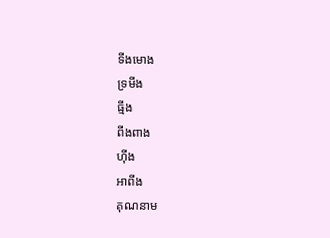ទីងមោង
ទ្រមីង
ធ្មីង
ពីងពាង
ហ៊ីង
អាពីង
គុណនាម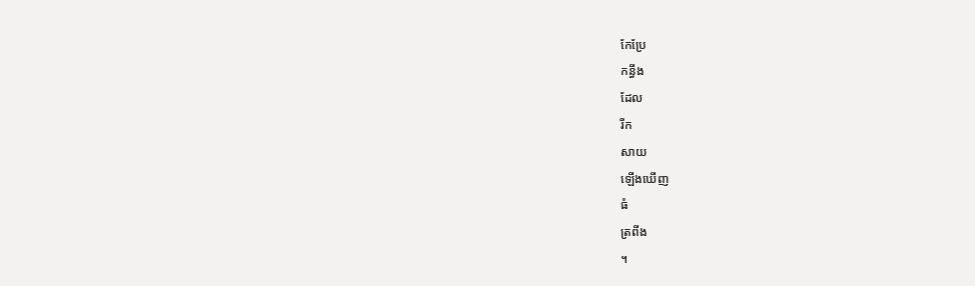កែប្រែ
កន្ធីង
ដែល
រីក
សាយ
ឡើងឃើញ
ធំ
ត្រពីង
។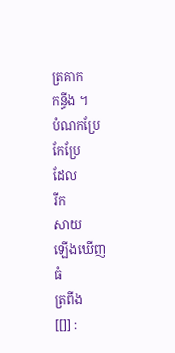ត្រគាក
កន្ធីង ។
បំណកប្រែ
កែប្រែ
ដែល
រីក
សាយ
ឡើងឃើញ
ធំ
ត្រពីង
[[]] :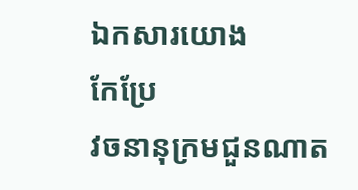ឯកសារយោង
កែប្រែ
វចនានុក្រមជួនណាត